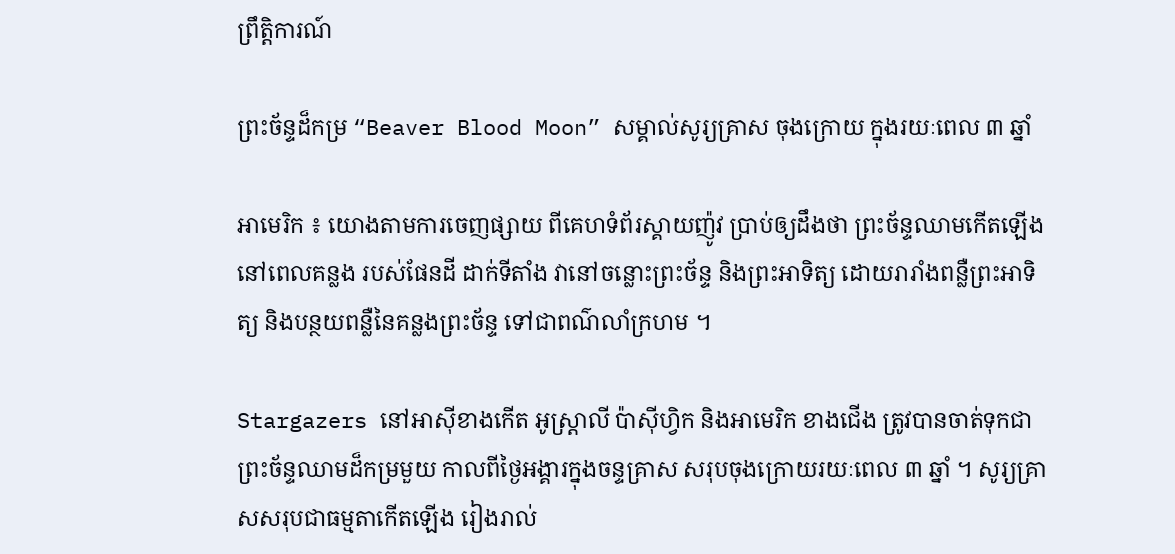ព្រឹត្តិការណ៍

ព្រះច័ន្ទដ៏កម្រ “Beaver Blood Moon” សម្គាល់សូរ្យគ្រាស ចុងក្រោយ ក្នុងរយៈពេល ៣ ឆ្នាំ

អាមេរិក ៖ យោងតាមការចេញផ្សាយ ពីគេហទំព័រស្គាយញ៉ូវ ប្រាប់ឲ្យដឹងថា ព្រះច័ន្ទឈាមកើតឡើង នៅពេលគន្លង របស់ផែនដី ដាក់ទីតាំង វានៅចន្លោះព្រះច័ន្ទ និងព្រះអាទិត្យ ដោយរារាំងពន្លឺព្រះអាទិត្យ និងបន្ថយពន្លឺនៃគន្លងព្រះច័ន្ទ ទៅជាពណ៌លាំក្រហម ។

Stargazers នៅអាស៊ីខាងកើត អូស្ត្រាលី ប៉ាស៊ីហ្វិក និងអាមេរិក ខាងជើង ត្រូវបានចាត់ទុកជា ព្រះច័ន្ទឈាមដ៏កម្រមួយ កាលពីថ្ងៃអង្គារក្នុងចន្ទគ្រាស សរុបចុងក្រោយរយៈពេល ៣ ឆ្នាំ ។ សូរ្យគ្រាសសរុបជាធម្មតាកើតឡើង រៀងរាល់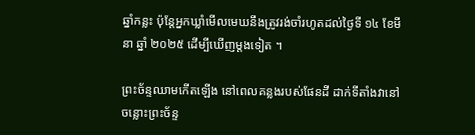ឆ្នាំកន្លះ ប៉ុន្តែអ្នកឃ្លាំមើលមេឃនឹងត្រូវរង់ចាំរហូតដល់ថ្ងៃទី ១៤ ខែមីនា ឆ្នាំ ២០២៥ ដើម្បីឃើញម្តងទៀត ។

ព្រះច័ន្ទឈាមកើតឡើង នៅពេលគន្លងរបស់ផែនដី ដាក់ទីតាំងវានៅចន្លោះព្រះច័ន្ទ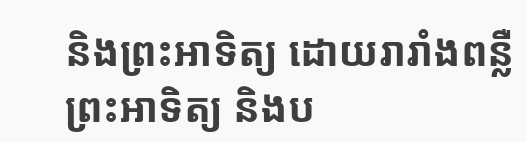និងព្រះអាទិត្យ ដោយរារាំងពន្លឺព្រះអាទិត្យ និងប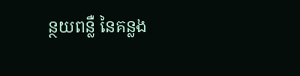ន្ថយពន្លឺ នៃគន្លង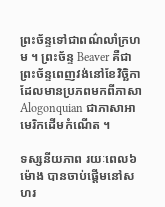ព្រះច័ន្ទទៅជាពណ៌លាំក្រហម ។ ព្រះច័ន្ទ Beaver គឺជាព្រះច័ន្ទពេញវង់នៅខែវិច្ឆិកា ដែលមានប្រភពមកពីភាសា Alogonquian ជាភាសាអាមេរិកដើមកំណើត ។

ទស្សនីយភាព រយៈពេល៦ម៉ោង បានចាប់ផ្តើមនៅសហរ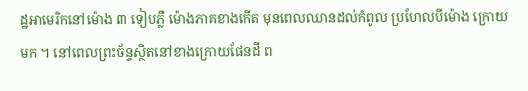ដ្ឋអាមេរិកនៅម៉ោង ៣ ទៀបភ្លឺ ម៉ោងភាគខាងកើត មុនពេលឈានដល់កំពូល ប្រហែលបីម៉ោង ក្រោយមក ។ នៅពេលព្រះច័ន្ទស្ថិតនៅខាងក្រោយផែនដី ព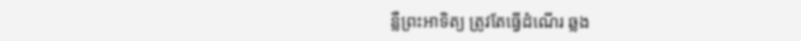ន្លឺព្រះអាទិត្យ ត្រូវតែធ្វើដំណើរ ឆ្លង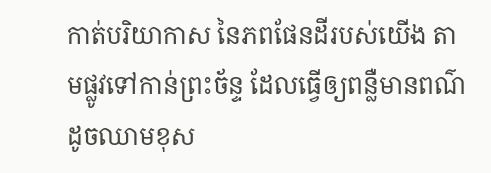កាត់បរិយាកាស នៃភពផែនដីរបស់យើង តាមផ្លូវទៅកាន់ព្រះច័ន្ទ ដែលធ្វើឲ្យពន្លឺមានពណ៌ ដូចឈាមខុស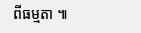ពីធម្មតា ៕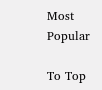Most Popular

To Top